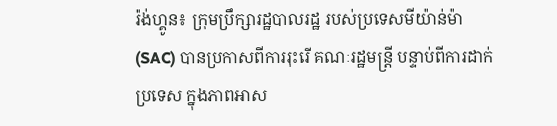រ៉ង់ហ្គូន៖ ក្រុមប្រឹក្សារដ្ឋបាលរដ្ឋ របស់ប្រទេសមីយ៉ាន់ម៉ា (SAC) បានប្រកាសពីការរុះរើ គណៈរដ្ឋមន្ត្រី បន្ទាប់ពីការដាក់ប្រទេស ក្នុងភាពអាស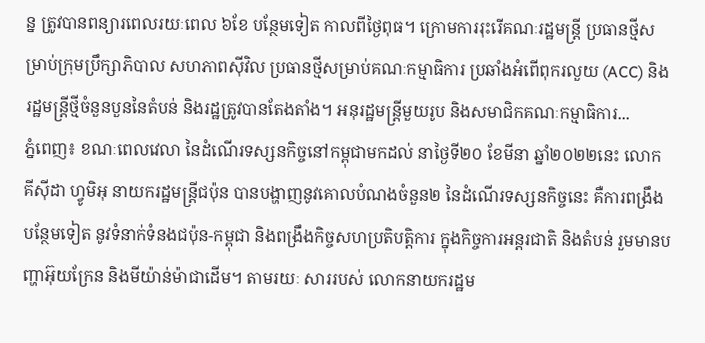ន្ន ត្រូវបានពន្យារពេលរយៈពេល ៦ខែ បន្ថែមទៀត កាលពីថ្ងៃពុធ។ ក្រោមការរុះរើគណៈរដ្ឋមន្ត្រី ប្រធានថ្មីសម្រាប់ក្រុមប្រឹក្សាភិបាល សហភាពស៊ីវិល ប្រធានថ្មីសម្រាប់គណៈកម្មាធិការ ប្រឆាំងអំពើពុករលួយ (ACC) និងរដ្ឋមន្ត្រីថ្មីចំនួនបួននៃតំបន់ និងរដ្ឋត្រូវបានតែងតាំង។ អនុរដ្ឋមន្ត្រីមួយរូប និងសមាជិកគណៈកម្មាធិការ...
ភ្នំពេញ៖ ខណៈពេលវេលា នៃដំណើរទស្សនកិច្ចនៅកម្ពុជាមកដល់ នាថ្ងៃទី២០ ខែមីនា ឆ្នាំ២០២២នេះ លោក គីស៊ីដា ហ្វូមិអុ នាយករដ្ឋមន្ត្រីជប៉ុន បានបង្ហាញនូវគោលបំណងចំនួន២ នៃដំណើរទស្សនកិច្ចនេះ គឺការពង្រឹងបន្ថែមទៀត នូវទំនាក់ទំនងជប៉ុន-កម្ពុជា និងពង្រឹងកិច្ចសហប្រតិបត្តិការ ក្នុងកិច្ចការអន្តរជាតិ និងតំបន់ រួមមានបញ្ហាអ៊ុយក្រែន និងមីយ៉ាន់ម៉ាជាដើម។ តាមរយៈ សាររបស់ លោកនាយករដ្ឋម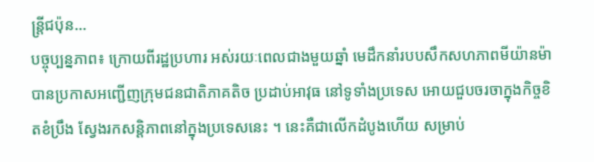ន្ត្រីជប៉ុន...
បច្ចុប្បន្នភាព៖ ក្រោយពីរដ្ឋប្រហារ អស់រយៈពេលជាងមួយឆ្នាំ មេដឹកនាំរបបសឹកសហភាពមីយ៉ានម៉ា បានប្រកាសអញ្ជើញក្រុមជនជាតិភាគតិច ប្រដាប់អាវុធ នៅទូទាំងប្រទេស អោយជួបចរចាក្នុងកិច្ចខិតខំប្រឹង ស្វែងរកសន្តិភាពនៅក្នុងប្រទេសនេះ ។ នេះគឺជាលើកដំបូងហើយ សម្រាប់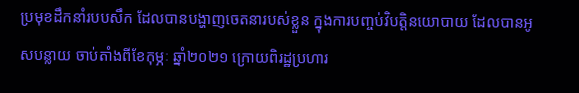ប្រមុខដឹកនាំរបបសឹក ដែលបានបង្ហាញចេតនារបស់ខ្លួន ក្នុងការបញ្ចប់វិបត្តិនយោបាយ ដែលបានអូសបន្លាយ ចាប់តាំងពីខែកុម្ភៈ ឆ្នាំ២០២១ ក្រោយពិរដ្ឋប្រហារ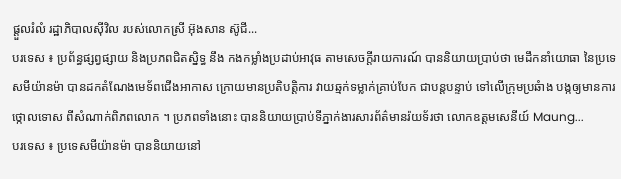ផ្តួលរំលំ រដ្ឋាភិបាលស៊ីវិល របស់លោកស្រី អ៊ុងសាន ស៊ូជី...
បរទេស ៖ ប្រព័ន្ធផ្សព្វផ្សាយ និងប្រភពជិតស្និទ្ធ នឹង កងកម្លាំងប្រដាប់អាវុធ តាមសេចក្តីរាយការណ៍ បាននិយាយប្រាប់ថា មេដឹកនាំយោធា នៃប្រទេសមីយ៉ានម៉ា បានដកតំណែងមេទ័ពជើងអាកាស ក្រោយមានប្រតិបត្តិការ វាយឆ្មក់ទម្លាក់គ្រាប់បែក ជាបន្តបន្ទាប់ ទៅលើក្រុមប្រឆំាង បង្កឲ្យមានការថ្កោលទោស ពីសំណាក់ពិភពលោក ។ ប្រភពទាំងនោះ បាននិយាយប្រាប់ទីភ្នាក់ងារសារព័ត៌មានរ៉យទ័រថា លោកឧត្តមសេនីយ៍ Maung...
បរទេស ៖ ប្រទេសមីយ៉ានម៉ា បាននិយាយនៅ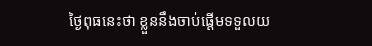ថ្ងៃពុធនេះថា ខ្លួននឹងចាប់ផ្តើមទទួលយ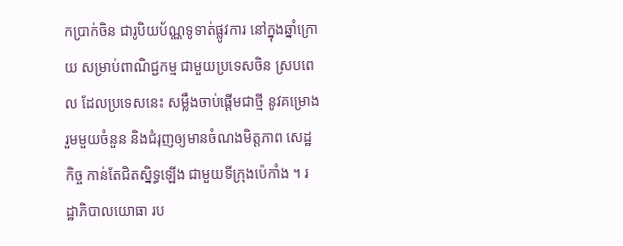កប្រាក់ចិន ជារូបិយប័ណ្ណទូទាត់ផ្លូវការ នៅក្នុងឆ្នាំក្រោយ សម្រាប់ពាណិជ្ជកម្ម ជាមួយប្រទេសចិន ស្របពេល ដែលប្រទេសនេះ សម្លឹងចាប់ផ្តើមជាថ្មី នូវគម្រោងរួមមួយចំនួន និងជំរុញឲ្យមានចំណងមិត្តភាព សេដ្ឋកិច្ច កាន់តែជិតស្និទ្ធឡើង ជាមួយទីក្រុងប៉េកាំង ។ រដ្ឋាភិបាលយោធា រប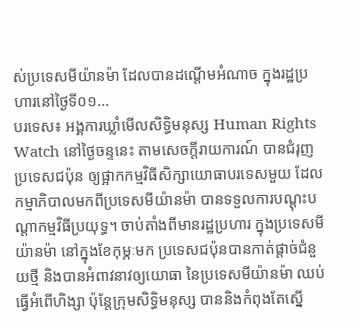ស់ប្រទេសមីយ៉ានម៉ា ដែលបានដណ្ដើមអំណាច ក្នុងរដ្ឋប្រហារនៅថ្ងៃទី០១...
បរទេស៖ អង្គការឃ្លាំមើលសិទ្ធិមនុស្ស Human Rights Watch នៅថ្ងៃចន្ទនេះ តាមសេចក្តីរាយការណ៍ បានជំរុញប្រទេសជប៉ុន ឲ្យផ្អាកកម្មវិធីសិក្សាយោធាបរទេសមួយ ដែលកម្មាភិបាលមកពីប្រទេសមីយ៉ានម៉ា បានទទួលការបណ្ដុះបណ្ដាកម្មវិធីប្រយុទ្ធ។ ចាប់តាំងពីមានរដ្ឋប្រហារ ក្នុងប្រទេសមីយ៉ានម៉ា នៅក្នុងខែកុម្ភៈមក ប្រទេសជប៉ុនបានកាត់ផ្តាច់ជំនួយថ្មី និងបានអំពាវនាវឲ្យយោធា នៃប្រទេសមីយ៉ានម៉ា ឈប់ធ្វើអំពើហិង្សា ប៉ុន្តែក្រុមសិទ្ធិមនុស្ស បាននិងកំពុងតែស្នើ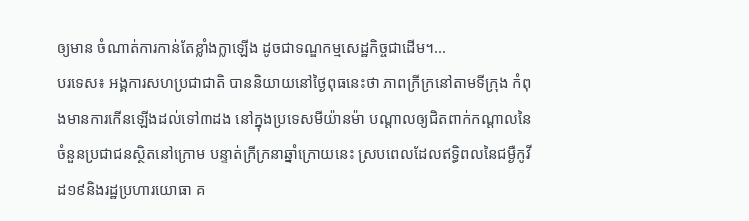ឲ្យមាន ចំណាត់ការកាន់តែខ្លាំងក្លាឡើង ដូចជាទណ្ឌកម្មសេដ្ឋកិច្ចជាដើម។...
បរទេស៖ អង្គការសហប្រជាជាតិ បាននិយាយនៅថ្ងៃពុធនេះថា ភាពក្រីក្រនៅតាមទីក្រុង កំពុងមានការកើនឡើងដល់ទៅ៣ដង នៅក្នុងប្រទេសមីយ៉ានម៉ា បណ្ដាលឲ្យជិតពាក់កណ្ដាលនៃ ចំនួនប្រជាជនស្ថិតនៅក្រោម បន្ទាត់ក្រីក្រនាឆ្នាំក្រោយនេះ ស្របពេលដែលឥទ្ធិពលនៃជម្ងឺកូវីដ១៩និងរដ្ឋប្រហារយោធា គ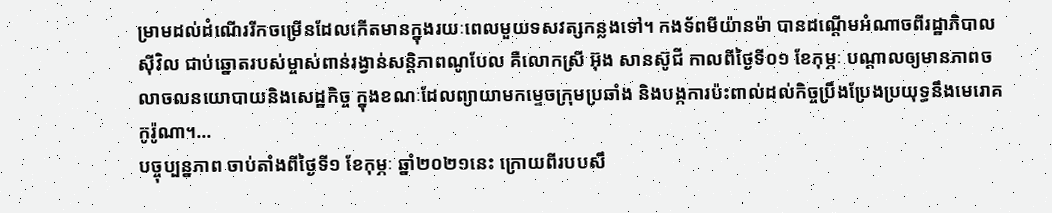ម្រាមដល់ដំណើររីកចម្រើនដែលកើតមានក្នុងរយៈពេលមួយទសវត្សកន្លងទៅ។ កងទ័ពមីយ៉ានម៉ា បានដណ្ដើមអំណាចពីរដ្ឋាភិបាលស៊ីវិល ជាប់ឆ្នោតរបស់ម្ចាស់ពាន់រង្វាន់សន្តិភាពណូបែល គឺលោកស្រី អ៊ុង សានស៊ូជី កាលពីថ្ងៃទី០១ ខែកុម្ភៈ បណ្ដាលឲ្យមានភាពចលាចលនយោបាយនិងសេដ្ឋកិច្ច ក្នុងខណៈដែលព្យាយាមកម្ទេចក្រុមប្រឆាំង និងបង្កការប៉ះពាល់ដល់កិច្ចប្រឹងប្រែងប្រយុទ្ធនឹងមេរោគកូរ៉ូណា។...
បច្ចុប្បន្នភាព ចាប់តាំងពីថ្ងៃទី១ ខែកុម្ភៈ ឆ្នាំ២០២១នេះ ក្រោយពីរបបសឹ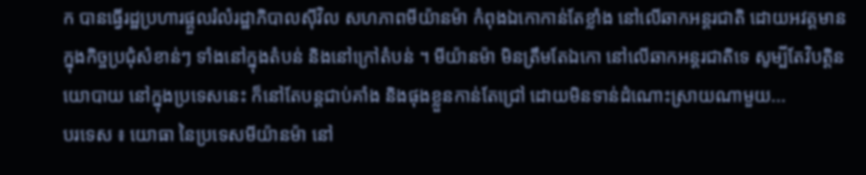ក បានធ្វើរដ្ឋប្រហារផ្តួលរំលំរដ្ឋាភិបាលស៊ីវិល សហភាពមីយ៉ានម៉ា កំពុងឯកោកាន់តែខ្លាំង នៅលើឆាកអន្តរជាតិ ដោយអវត្តមាន ក្នុងកិច្ចប្រជុំសំខាន់ៗ ទាំងនៅក្នុងតំបន់ និងនៅក្រៅតំបន់ ។ មីយ៉ានម៉ា មិនត្រឹមតែឯកោ នៅលើឆាកអន្តរជាតិទេ សូម្បីតែវិបត្តិនយោបាយ នៅក្នុងប្រទេសនេះ ក៏នៅតែបន្តជាប់គាំង និងផុងខ្លួនកាន់តែជ្រៅ ដោយមិនទាន់ដំណោះស្រាយណាមួយ...
បរទេស ៖ យោធា នៃប្រទេសមីយ៉ានម៉ា នៅ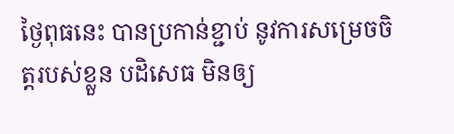ថ្ងៃពុធនេះ បានប្រកាន់ខ្ជាប់ នូវការសម្រេចចិត្តរបស់ខ្លួន បដិសេធ មិនឲ្យ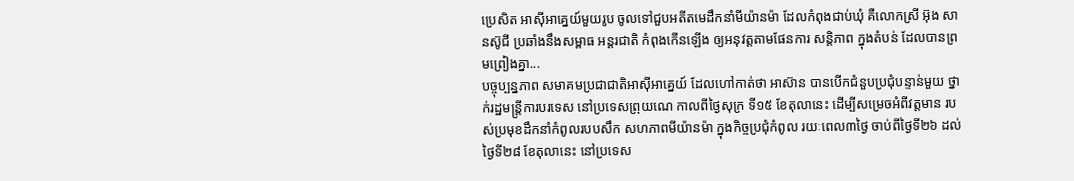ប្រេសិត អាស៊ីអាគ្នេយ៍មួយរូប ចូលទៅជួបអតីតមេដឹកនាំមីយ៉ានម៉ា ដែលកំពុងជាប់ឃុំ គឺលោកស្រី អ៊ុង សានស៊ូជី ប្រឆាំងនឹងសម្ពាធ អន្តរជាតិ កំពុងកើនឡើង ឲ្យអនុវត្តតាមផែនការ សន្តិភាព ក្នុងតំបន់ ដែលបានព្រមព្រៀងគ្នា...
បច្ចុប្បន្នភាព សមាគមប្រជាជាតិអាស៊ីអាគ្នេយ៍ ដែលហៅកាត់ថា អាស៊ាន បានបើកជំនួបប្រជុំបន្ទាន់មួយ ថ្នាក់រដ្ឋមន្ត្រីការបរទេស នៅប្រទេសព្រុយណេ កាលពីថ្ងៃសុក្រ ទី១៥ ខែតុលានេះ ដើម្បីសម្រេចអំពីវត្តមាន របស់ប្រមុខដឹកនាំកំពូលរបបសឹក សហភាពមីយ៉ានម៉ា ក្នុងកិច្ចប្រជុំកំពូល រយៈពេល៣ថ្ងៃ ចាប់ពីថ្ងៃទី២៦ ដល់ថ្ងៃទី២៨ ខែតុលានេះ នៅប្រទេស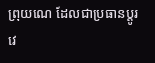ព្រុយណេ ដែលជាប្រធានប្តូរវេ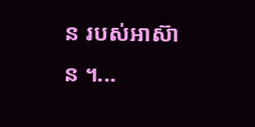ន របស់អាស៊ាន ។...